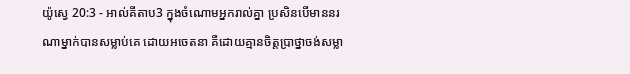យ៉ូស្វេ 20:3 - អាល់គីតាប3 ក្នុងចំណោមអ្នករាល់គ្នា ប្រសិនបើមាននរណាម្នាក់បានសម្លាប់គេ ដោយអចេតនា គឺដោយគ្មានចិត្តប្រាថ្នាចង់សម្លា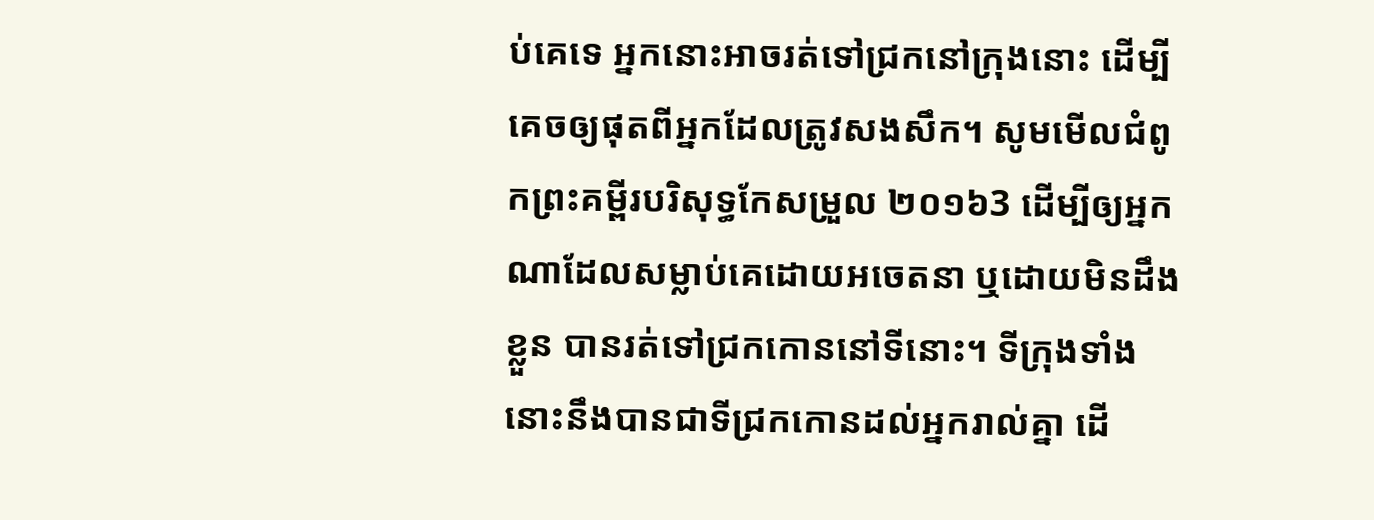ប់គេទេ អ្នកនោះអាចរត់ទៅជ្រកនៅក្រុងនោះ ដើម្បីគេចឲ្យផុតពីអ្នកដែលត្រូវសងសឹក។ សូមមើលជំពូកព្រះគម្ពីរបរិសុទ្ធកែសម្រួល ២០១៦3 ដើម្បីឲ្យអ្នកណាដែលសម្លាប់គេដោយអចេតនា ឬដោយមិនដឹងខ្លួន បានរត់ទៅជ្រកកោននៅទីនោះ។ ទីក្រុងទាំងនោះនឹងបានជាទីជ្រកកោនដល់អ្នករាល់គ្នា ដើ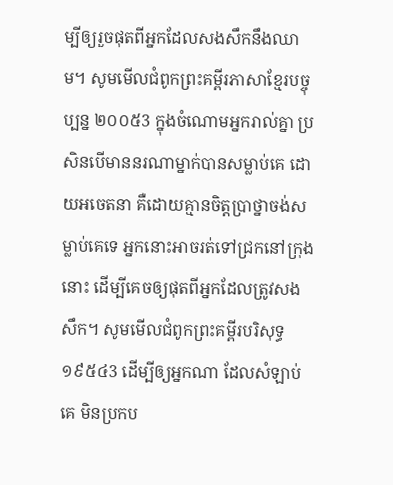ម្បីឲ្យរួចផុតពីអ្នកដែលសងសឹកនឹងឈាម។ សូមមើលជំពូកព្រះគម្ពីរភាសាខ្មែរបច្ចុប្បន្ន ២០០៥3 ក្នុងចំណោមអ្នករាល់គ្នា ប្រសិនបើមាននរណាម្នាក់បានសម្លាប់គេ ដោយអចេតនា គឺដោយគ្មានចិត្តប្រាថ្នាចង់សម្លាប់គេទេ អ្នកនោះអាចរត់ទៅជ្រកនៅក្រុងនោះ ដើម្បីគេចឲ្យផុតពីអ្នកដែលត្រូវសងសឹក។ សូមមើលជំពូកព្រះគម្ពីរបរិសុទ្ធ ១៩៥៤3 ដើម្បីឲ្យអ្នកណា ដែលសំឡាប់គេ មិនប្រកប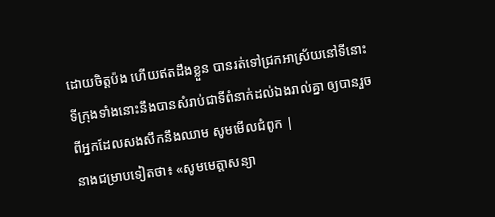ដោយចិត្តប៉ង ហើយឥតដឹងខ្លួន បានរត់ទៅជ្រកអាស្រ័យនៅទីនោះ ទីក្រុងទាំងនោះនឹងបានសំរាប់ជាទីពំនាក់ដល់ឯងរាល់គ្នា ឲ្យបានរួចពីអ្នកដែលសងសឹកនឹងឈាម សូមមើលជំពូក |
នាងជម្រាបទៀតថា៖ «សូមមេត្តាសន្យា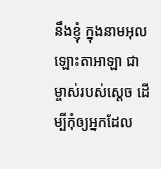នឹងខ្ញុំ ក្នុងនាមអុលឡោះតាអាឡា ជាម្ចាស់របស់ស្តេច ដើម្បីកុំឲ្យអ្នកដែល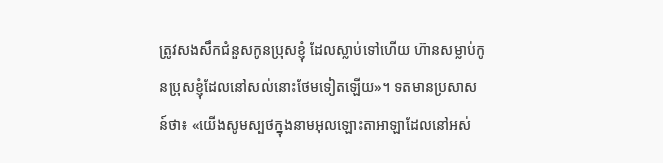ត្រូវសងសឹកជំនួសកូនប្រុសខ្ញុំ ដែលស្លាប់ទៅហើយ ហ៊ានសម្លាប់កូនប្រុសខ្ញុំដែលនៅសល់នោះថែមទៀតឡើយ»។ ទតមានប្រសាសន៍ថា៖ «យើងសូមស្បថក្នុងនាមអុលឡោះតាអាឡាដែលនៅអស់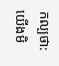កល្បថា: យើងមិ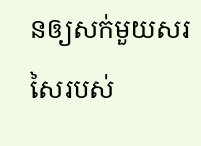នឲ្យសក់មួយសរសៃរបស់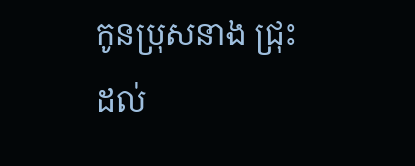កូនប្រុសនាង ជ្រុះដល់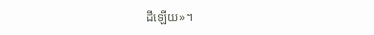ដីឡើយ»។